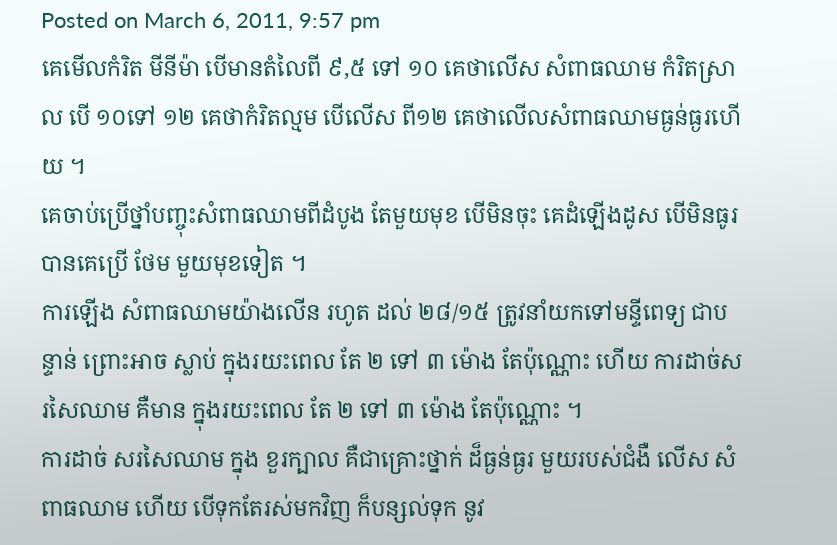Posted on March 6, 2011, 9:57 pm
គេមើលកំរិត មីនីម៉ា បើមានតំលៃពី ៩,៥ ទៅ ១០ គេថាលើស សំពាធឈាម កំរិតស្រាល បើ ១០ទៅ ១២ គេថាកំរិតល្មម បើលើស ពី១២ គេថាលើលសំពាធឈាមធ្ងន់ធ្ងរហើយ ។
គេចាប់ប្រើថ្នាំបញ្ចុះសំពាធឈាមពីដំបូង តែមួយមុខ បើមិនចុះ គេដំឡើងដូស បើមិនធូរ បានគេប្រើ ថែម មួយមុខទៀត ។
ការឡើង សំពាធឈាមយ៉ាងលើន រហូត ដល់ ២៨/១៥ ត្រូវនាំយកទៅមន្ទីពេទ្យ ជាបន្ទាន់ ព្រោះអាច ស្លាប់ ក្នុងរយះពេល តែ ២ ទៅ ៣ ម៉ោង តែប៉ុណ្ណោះ ហើយ ការដាច់សរសៃឈាម គឺមាន ក្នុងរយះពេល តែ ២ ទៅ ៣ ម៉ោង តែប៉ុណ្ណោះ ។
ការដាច់ សរសៃឈាម ក្នុង ខួរក្បាល គឺជាគ្រោះថ្នាក់ ដ៏ធ្ងន់ធ្ងរ មួយរបស់ជំងឺ លើស សំពាធឈាម ហើយ បើទុកតែរស់មកវិញ ក៏បន្សល់ទុក នូវ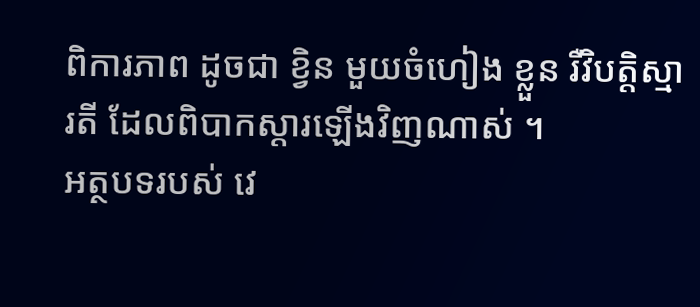ពិការភាព ដូចជា ខ្វិន មួយចំហៀង ខ្លួន រឺវិបត្តិស្មារតី ដែលពិបាកស្តារឡើងវិញណាស់ ។
អត្ថបទរបស់ វេ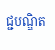ជ្ជបណ្ឌិត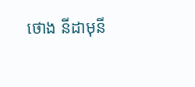ថោង នីដាមុនី